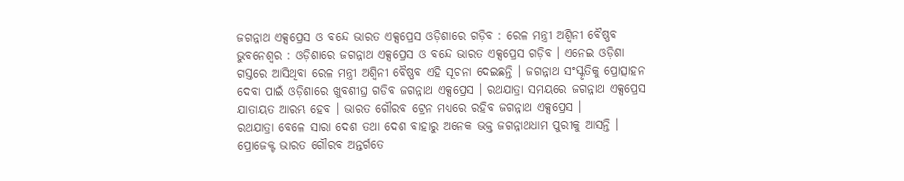ଜଗନ୍ନାଥ ଏକ୍ସପ୍ରେସ ଓ ବନ୍ଦେ ଭାରତ ଏକ୍ସପ୍ରେସ ଓଡ଼ିଶାରେ ଗଡ଼ିବ : ରେଳ ମନ୍ତ୍ରୀ ଅଶ୍ୱିନୀ ବୈଷ୍ଣବ
ଭୁବନେଶ୍ୱର : ଓଡ଼ିଶାରେ ଜଗନ୍ନାଥ ଏକ୍ସପ୍ରେସ ଓ ବନ୍ଦେ ଭାରତ ଏକ୍ସପ୍ରେସ ଗଡ଼ିବ । ଏନେଇ ଓଡ଼ିଶା ଗସ୍ତରେ ଆସିଥିବା ରେଳ ମନ୍ତ୍ରୀ ଅଶ୍ୱିନୀ ବୈଷ୍ଣବ ଏହି ସୂଚନା ଦେଇଛନ୍ତି । ଜଗନ୍ନାଥ ସଂସ୍କୃତିକୁ ପ୍ରୋତ୍ସାହନ ଦେବା ପାଇଁ ଓଡ଼ିଶାରେ ଖୁବଶୀଘ୍ର ଗଡିବ ଜଗନ୍ନାଥ ଏକ୍ସପ୍ରେସ । ରଥଯାତ୍ରା ସମୟରେ ଜଗନ୍ନାଥ ଏକ୍ସପ୍ରେସ ଯାତାୟତ ଆରମ୍ଭ ହେବ । ଭାରତ ଗୌରବ ଟ୍ରେନ ମଧ୍ୟରେ ରହିବ ଜଗନ୍ନାଥ ଏକ୍ସପ୍ରେସ ।
ରଥଯାତ୍ରା ବେଳେ ସାରା ଦେଶ ତଥା ଦେଶ ବାହାରୁ ଅନେକ ଭକ୍ତ ଜଗନ୍ନାଥଧାମ ପୁରୀକୁ ଆସନ୍ତି । ପ୍ରୋଜେକ୍ଟ ଭାରତ ଗୌରବ ଅନ୍ତର୍ଗତେ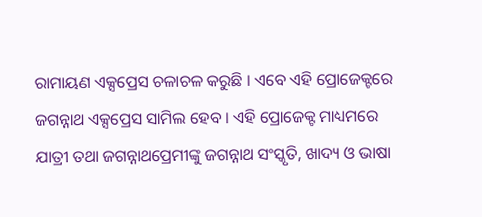ରାମାୟଣ ଏକ୍ସପ୍ରେସ ଚଳାଚଳ କରୁଛି । ଏବେ ଏହି ପ୍ରୋଜେକ୍ଟରେ ଜଗନ୍ନାଥ ଏକ୍ସପ୍ରେସ ସାମିଲ ହେବ । ଏହି ପ୍ରୋଜେକ୍ଟ ମାଧ୍ୟମରେ ଯାତ୍ରୀ ତଥା ଜଗନ୍ନାଥପ୍ରେମୀଙ୍କୁ ଜଗନ୍ନାଥ ସଂସ୍କୃତି, ଖାଦ୍ୟ ଓ ଭାଷା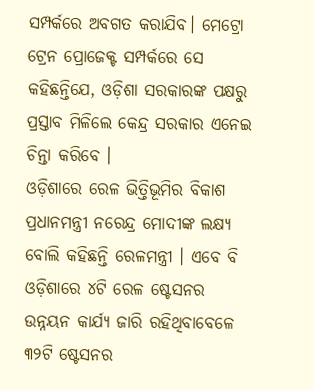ସମ୍ପର୍କରେ ଅବଗତ କରାଯିବ। ମେଟ୍ରୋ ଟ୍ରେନ ପ୍ରୋଜେକ୍ଟ ସମ୍ପର୍କରେ ସେ କହିଛନ୍ତିଯେ, ଓଡ଼ିଶା ସରକାରଙ୍କ ପକ୍ଷରୁ ପ୍ରସ୍ତାବ ମିଳିଲେ କେନ୍ଦ୍ର ସରକାର ଏନେଇ ଚିନ୍ତା କରିବେ ।
ଓଡ଼ିଶାରେ ରେଳ ଭିତ୍ତିଭୂମିର ବିକାଶ ପ୍ରଧାନମନ୍ତ୍ରୀ ନରେନ୍ଦ୍ର ମୋଦୀଙ୍କ ଲକ୍ଷ୍ୟ ବୋଲି କହିଛନ୍ତି ରେଳମନ୍ତ୍ରୀ । ଏବେ ବି ଓଡ଼ିଶାରେ ୪ଟି ରେଳ ଷ୍ଟେସନର ଉନ୍ନୟନ କାର୍ଯ୍ୟ ଜାରି ରହିଥିବାବେଳେ ୩୨ଟି ଷ୍ଟେସନର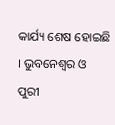କାର୍ଯ୍ୟ ଶେଷ ହୋଇଛି । ଭୁବନେଶ୍ୱର ଓ ପୁରୀ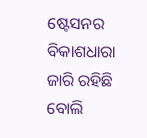ଷ୍ଟେସନର ବିକାଶଧାରା ଜାରି ରହିଛି ବୋଲି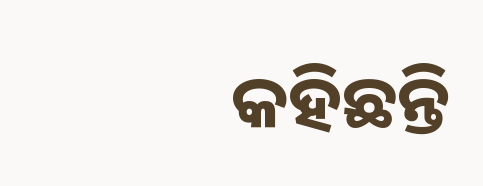କହିଛନ୍ତି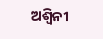ଅଶ୍ୱିନୀ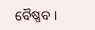ବୈଷ୍ଣବ ।